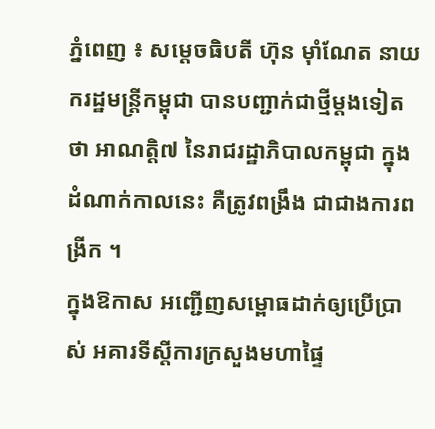ភ្នំពេញ ៖ សម្តេចធិបតី ហ៊ុន ម៉ាំណែត នាយករដ្ឋមន្ត្រីកម្ពុជា បានបញ្ជាក់ជាថ្មីម្តងទៀតថា អាណត្តិ៧ នៃរាជរដ្ឋាភិបាលកម្ពុជា ក្នុងដំណាក់កាលនេះ គឺត្រូវពង្រឹង ជាជាងការពង្រីក ។
ក្នុងឱកាស អញ្ជើញសម្ពោធដាក់ឲ្យប្រើប្រាស់ អគារទីស្តីការក្រសួងមហាផ្ទៃ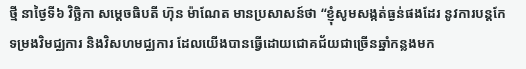ថ្មី នាថ្ងៃទី៦ វិច្ឆិកា សម្តេចធិបតី ហ៊ុន ម៉ាណែត មានប្រសាសន៍ថា “ខ្ញុំសូមសង្កត់ធ្ងន់ផងដែរ នូវការបន្តកែទម្រងវិមជ្ឈការ និងវិសហមជ្ឈការ ដែលយើងបានធ្វើដោយជោគជ័យជាច្រើនឆ្នាំកន្លងមក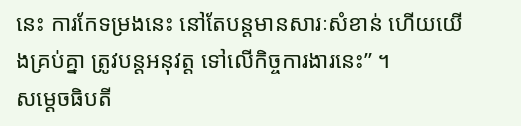នេះ ការកែទម្រងនេះ នៅតែបន្តមានសារៈសំខាន់ ហើយយើងគ្រប់គ្នា ត្រូវបន្តអនុវត្ត ទៅលើកិច្ចការងារនេះ” ។
សម្តេចធិបតី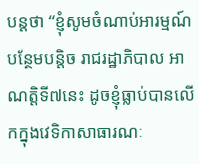បន្តថា “ខ្ញុំសូមចំណាប់អារម្មណ៍បន្ថែមបន្តិច រាជរដ្ឋាភិបាល អាណត្តិទី៧នេះ ដូចខ្ញុំធ្លាប់បានលើកក្នុងវេទិកាសាធារណៈ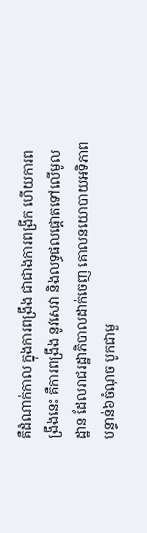គឺដំណាក់កាល ក្នុងការពង្រឹង ជាជាងការពង្រីក ហើយការពង្រឹងនេះ គឺការពង្រឹង នូវសេវា និងលទ្ធផលផ្តោតទៅលើមូលដ្ឋាន ដែលរាជរដ្ឋាភិបាលដាក់ចេញ គោលនយោបាយអទិភាពបន្ទាន់៦ចំណុច បូកជាមួ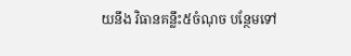យនឹង វិធានគន្លឹះ៥ចំណុច បន្ថែមទៅ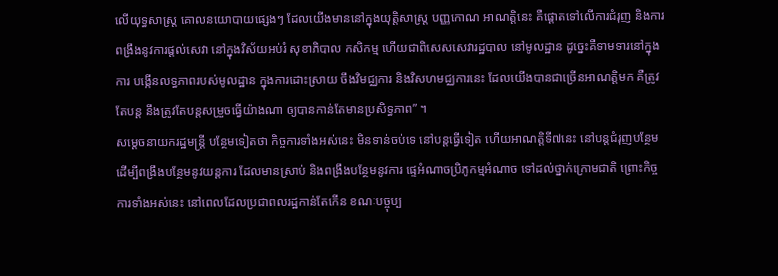លើយុទ្ធសាស្ត្រ គោលនយោបាយផ្សេងៗ ដែលយើងមាននៅក្នុងយុត្តិសាស្ត្រ បញ្ញកោណ អាណត្តិនេះ គឺផ្តោតទៅលើការជំរុញ និងការពង្រឹងនូវការផ្តល់សេវា នៅក្នុងវិស័យអប់រំ សុខាភិបាល កសិកម្ម ហើយជាពិសេសសេវារដ្ឋបាល នៅមូលដ្ឋាន ដូច្នេះគឺទាមទារនៅក្នុងការ បង្កើនលទ្ធភាពរបស់មូលដ្ឋាន ក្នុងការដោះស្រាយ ចឹងវិមជ្ឈការ និងវិសហមជ្ឈការនេះ ដែលយើងបានជាច្រើនអាណត្តិមក គឺត្រូវតែបន្ត នឹងត្រូវតែបន្តសម្រួចធ្វើយ៉ាងណា ឲ្យបានកាន់តែមានប្រសិទ្ធភាព” ។
សម្តេចនាយករដ្ឋមន្ត្រី បន្ថែមទៀតថា កិច្ចការទាំងអស់នេះ មិនទាន់ចប់ទេ នៅបន្តធ្វើទៀត ហើយអាណត្តិទី៧នេះ នៅបន្តជំរុញបន្ថែម ដើម្បីពង្រឹងបន្ថែមនូវយន្តការ ដែលមានស្រាប់ និងពង្រឹងបន្ថែមនូវការ ផ្ទេអំណាចប្រិភូកម្មអំណាច ទៅដល់ថ្នាក់ក្រោមជាតិ ព្រោះកិច្ចការទាំងអស់នេះ នៅពេលដែលប្រជាពលរដ្ឋកាន់តែកើន ខណៈបច្ចុប្ប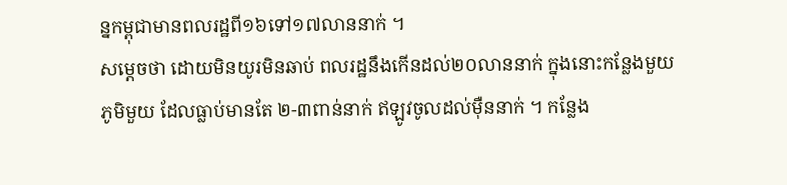ន្នកម្ពុជាមានពលរដ្ឋពី១៦ទៅ១៧លាននាក់ ។
សម្តេចថា ដោយមិនយូរមិនឆាប់ ពលរដ្ឋនឹងកើនដល់២០លាននាក់ ក្នុងនោះកន្លែងមួយភូមិមួយ ដែលធ្លាប់មានតែ ២-៣ពាន់នាក់ ឥឡូវចូលដល់ម៉ឺននាក់ ។ កន្លែង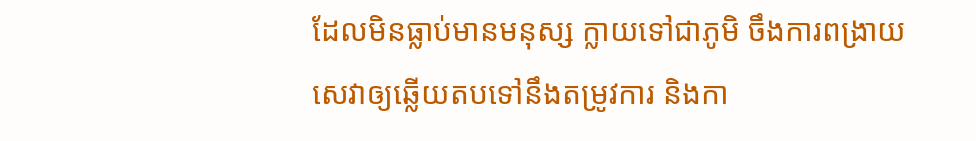ដែលមិនធ្លាប់មានមនុស្ស ក្លាយទៅជាភូមិ ចឹងការពង្រាយសេវាឲ្យឆ្លើយតបទៅនឹងតម្រូវការ និងកា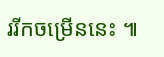ររីកចម្រើននេះ ៕